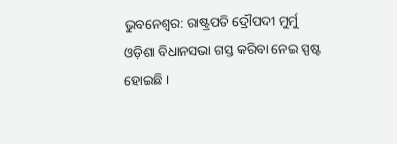ଭୁବନେଶ୍ୱର: ରାଷ୍ଟ୍ରପତି ଦ୍ରୌପଦୀ ମୁର୍ମୁ ଓଡ଼ିଶା ବିଧାନସଭା ଗସ୍ତ କରିବା ନେଇ ସ୍ପଷ୍ଟ ହୋଇଛି ।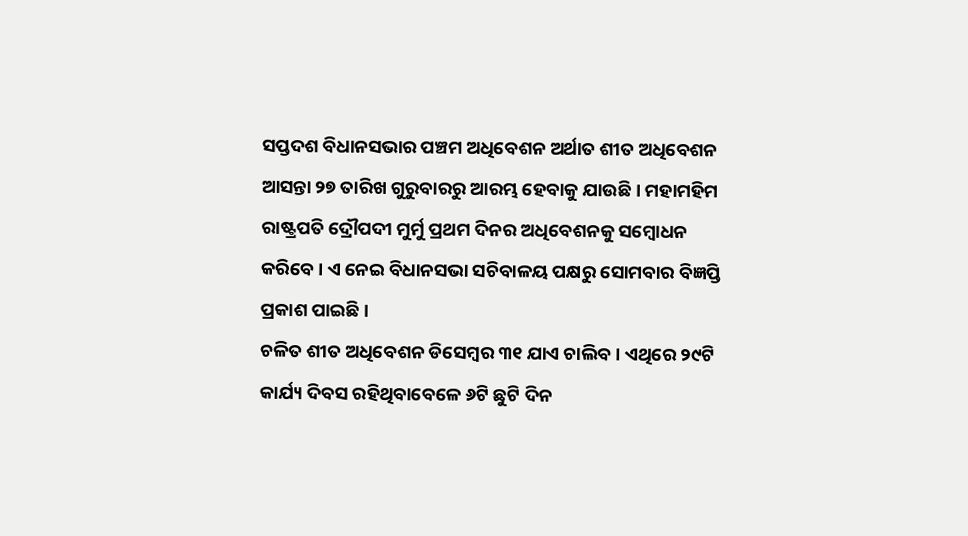ସପ୍ତଦଶ ବିଧାନସଭାର ପଞ୍ଚମ ଅଧିବେଶନ ଅର୍ଥାତ ଶୀତ ଅଧିବେଶନ ଆସନ୍ତା ୨୭ ତାରିଖ ଗୁରୁବାରରୁ ଆରମ୍ଭ ହେବାକୁ ଯାଉଛି । ମହାମହିମ ରାଷ୍ଟ୍ରପତି ଦ୍ରୌପଦୀ ମୁର୍ମୁ ପ୍ରଥମ ଦିନର ଅଧିବେଶନକୁ ସମ୍ବୋଧନ କରିବେ । ଏ ନେଇ ବିଧାନସଭା ସଚିବାଳୟ ପକ୍ଷରୁ ସୋମବାର ବିଜ୍ଞପ୍ତି ପ୍ରକାଶ ପାଇଛି ।
ଚଳିତ ଶୀତ ଅଧିବେଶନ ଡିସେମ୍ବର ୩୧ ଯାଏ ଚାଲିବ । ଏଥିରେ ୨୯ଟି କାର୍ଯ୍ୟ ଦିବସ ରହିଥିବାବେଳେ ୬ଟି ଛୁଟି ଦିନ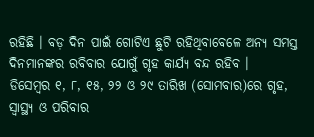ରହିଛି । ବଡ଼ ଦିନ ପାଇଁ ଗୋଟିଏ ଛୁଟି ରହିଥିବାବେଳେ ଅନ୍ୟ ସମସ୍ତ ଦିନମାନଙ୍କର ରବିବାର ଯୋଗୁଁ ଗୃହ କାର୍ଯ୍ୟ ବନ୍ଦ ରହିବ ।
ଡିସେମ୍ବର ୧, ୮, ୧୫, ୨୨ ଓ ୨୯ ତାରିଖ (ସୋମବାର)ରେ ଗୃହ, ସ୍ୱାସ୍ଥ୍ୟ ଓ ପରିବାର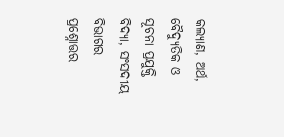କଲ୍ୟାଣ, ଅର୍ଥ, ବୈଦ୍ୟୁତିକ ଓ ସୂଚନା ପ୍ରଯୁକ୍ତି ବିଦ୍ୟା, ସଂସଦୀୟ ବିଭାଗର ପ୍ରଶ୍ନୋତ୍ତର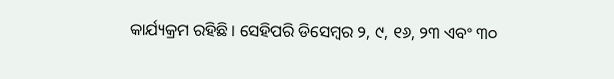କାର୍ଯ୍ୟକ୍ରମ ରହିଛି । ସେହିପରି ଡିସେମ୍ବର ୨, ୯, ୧୬, ୨୩ ଏବଂ ୩୦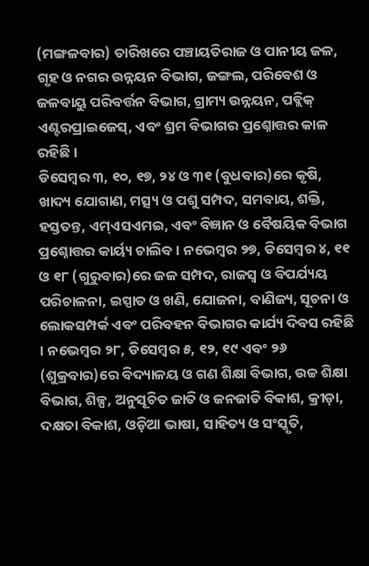(ମଙ୍ଗଳବାର) ତାରିଖରେ ପଞ୍ଚାୟତିରାଜ ଓ ପାନୀୟ ଜଳ, ଗୃହ ଓ ନଗର ଉନ୍ନୟନ ବିଭାଗ, ଜଙ୍ଗଲ, ପରିବେଶ ଓ ଜଳବାୟୁ ପରିବର୍ତ୍ତନ ବିଭାଗ, ଗ୍ରାମ୍ୟ ଉନ୍ନୟନ, ପବ୍ଲିକ୍ ଏଣ୍ଟରପ୍ରାଇଜେସ୍, ଏବଂ ଶ୍ରମ ବିଭାଗର ପ୍ରଶ୍ନୋତ୍ତର କାଳ ରହିଛି ।
ଡିସେମ୍ବର ୩, ୧୦, ୧୭, ୨୪ ଓ ୩୧ (ବୁଧବାର)ରେ କୃଷି, ଖାଦ୍ୟ ଯୋଗାଣ, ମତ୍ସ୍ୟ ଓ ପଶୁ ସମ୍ପଦ, ସମବାୟ, ଶକ୍ତି, ହସ୍ତତନ୍ତ, ଏମ୍ଏସଏମଇ, ଏବଂ ବିଜ୍ଞାନ ଓ ବୈଷୟିକ ବିଭାଗ ପ୍ରଶ୍ନୋତ୍ତର କାର୍ୟ୍ୟ ଚାଲିବ । ନଭେମ୍ବର ୨୭, ଡିସେମ୍ବର ୪, ୧୧ ଓ ୧୮ (ଗୁରୁବାର)ରେ ଜଳ ସମ୍ପଦ, ରାଜସ୍ୱ ଓ ବିପର୍ଯ୍ୟୟ ପରିଚାଳନା, ଇସ୍ପାତ ଓ ଖଣି, ଯୋଜନା, ବାଣିଜ୍ୟ, ସୂଚନା ଓ ଲୋକସମ୍ପର୍କ ଏବଂ ପରିବହନ ବିଭାଗର କାର୍ଯ୍ୟ ଦିବସ ରହିଛି । ନଭେମ୍ବର ୨୮, ଡିସେମ୍ବର ୫, ୧୨, ୧୯ ଏବଂ ୨୬ (ଶୁକ୍ରବାର)ରେ ବିଦ୍ୟାଳୟ ଓ ଗଣ ଶିକ୍ଷା ବିଭାଗ, ଉଚ୍ଚ ଶିକ୍ଷା ବିଭାଗ, ଶିଳ୍ପ, ଅନୁସୂଚିତ ଜାତି ଓ ଜନଜାତି ବିକାଶ, କ୍ରୀଡ଼ା, ଦକ୍ଷତା ବିକାଶ, ଓଡ଼ିଆ ଭାଷା, ସାହିତ୍ୟ ଓ ସଂସ୍କୃତି,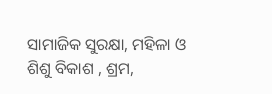ସାମାଜିକ ସୁରକ୍ଷା, ମହିଳା ଓ ଶିଶୁ ବିକାଶ , ଶ୍ରମ,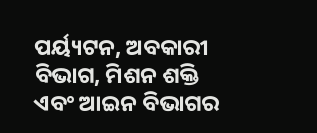ପର୍ୟ୍ୟଟନ, ଅବକାରୀ ବିଭାଗ, ମିଶନ ଶକ୍ତି ଏବଂ ଆଇନ ବିଭାଗର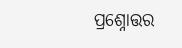ପ୍ରଶ୍ନୋତ୍ତର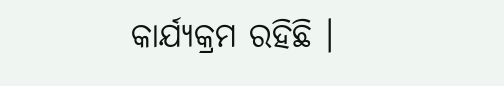କାର୍ଯ୍ୟକ୍ରମ ରହିଛି ।